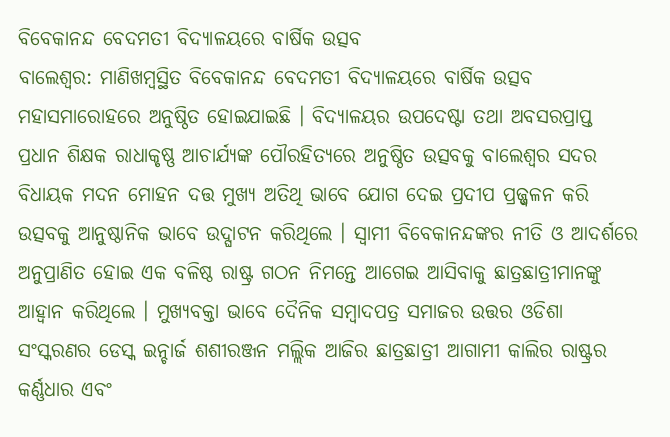ବିବେକାନନ୍ଦ ବେଦମତୀ ବିଦ୍ୟାଳୟରେ ବାର୍ଷିକ ଉତ୍ସବ
ବାଲେଶ୍ୱର: ମାଣିଖମ୍ବସ୍ଥିତ ବିବେକାନନ୍ଦ ବେଦମତୀ ବିଦ୍ୟାଳୟରେ ବାର୍ଷିକ ଉତ୍ସବ ମହାସମାରୋହରେ ଅନୁଷ୍ଠିତ ହୋଇଯାଇଛି । ବିଦ୍ୟାଳୟର ଉପଦେଷ୍ଟା ତଥା ଅବସରପ୍ରାପ୍ତ ପ୍ରଧାନ ଶିକ୍ଷକ ରାଧାକୃଷ୍ଣ ଆଚାର୍ଯ୍ୟଙ୍କ ପୌରହିତ୍ୟରେ ଅନୁଷ୍ଠିତ ଉତ୍ସବକୁ ବାଲେଶ୍ୱର ସଦର ବିଧାୟକ ମଦନ ମୋହନ ଦତ୍ତ ମୁଖ୍ୟ ଅତିଥି ଭାବେ ଯୋଗ ଦେଇ ପ୍ରଦୀପ ପ୍ରଜ୍ଜ୍ୱଳନ କରି ଉତ୍ସବକୁ ଆନୁଷ୍ଠାନିକ ଭାବେ ଉଦ୍ଘାଟନ କରିଥିଲେ । ସ୍ୱାମୀ ବିବେକାନନ୍ଦଙ୍କର ନୀତି ଓ ଆଦର୍ଶରେ ଅନୁପ୍ରାଣିତ ହୋଇ ଏକ ବଳିଷ୍ଠ ରାଷ୍ଟ୍ର ଗଠନ ନିମନ୍ତେ ଆଗେଇ ଆସିବାକୁ ଛାତ୍ରଛାତ୍ରୀମାନଙ୍କୁ ଆହ୍ୱାନ କରିଥିଲେ । ମୁଖ୍ୟବକ୍ତା ଭାବେ ଦୈନିକ ସମ୍ବାଦପତ୍ର ସମାଜର ଉତ୍ତର ଓଡିଶା ସଂସ୍କରଣର ଡେସ୍କ ଇନ୍ଚାର୍ଜ ଶଶୀରଞ୍ଜନ ମଲ୍ଲିକ ଆଜିର ଛାତ୍ରଛାତ୍ରୀ ଆଗାମୀ କାଲିର ରାଷ୍ଟ୍ରର କର୍ଣ୍ଣଧାର ଏବଂ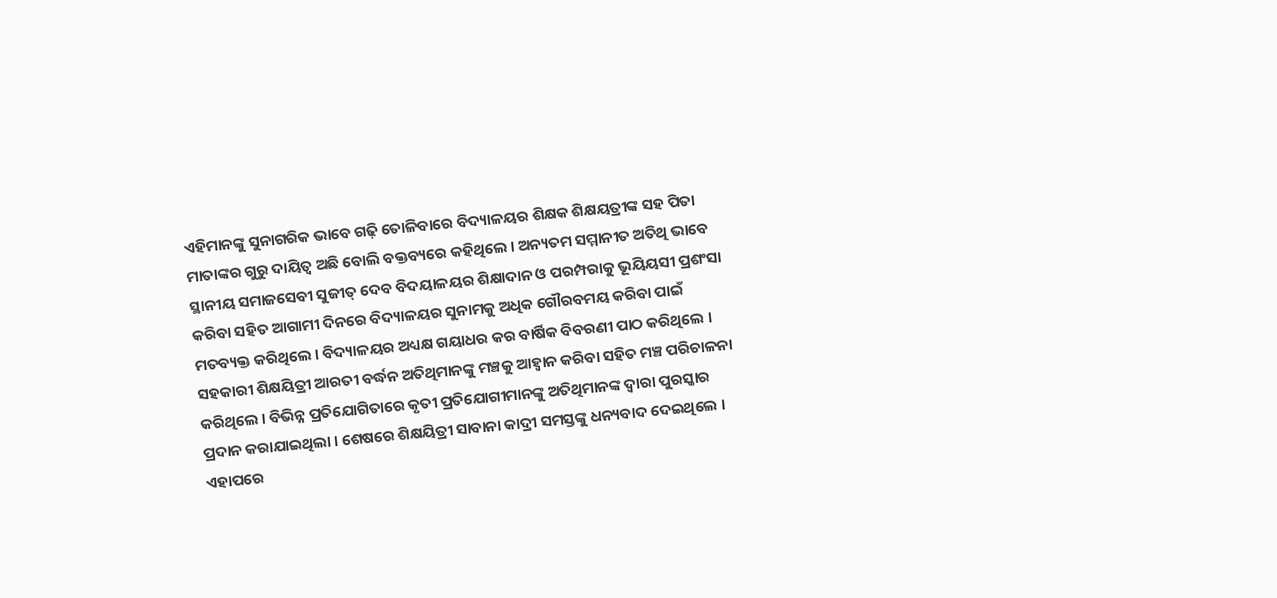ଏହିମାନଙ୍କୁ ସୁନାଗରିକ ଭାବେ ଗଢ଼ି ତୋଳିବାରେ ବିଦ୍ୟାଳୟର ଶିକ୍ଷକ ଶିକ୍ଷୟତ୍ରୀଙ୍କ ସହ ପିତା ମାତାଙ୍କର ଗୁରୁ ଦାୟିତ୍ୱ ଅଛି ବୋଲି ବକ୍ତବ୍ୟରେ କହିଥିଲେ । ଅନ୍ୟତମ ସମ୍ମାନୀତ ଅତିଥି ଭାବେ ସ୍ଥାନୀୟ ସମାଜସେବୀ ସୁଜୀତ୍ ଦେବ ବିଦୟାଳୟର ଶିକ୍ଷାଦାନ ଓ ପରମ୍ପରାକୁ ଭୂୟିୟସୀ ପ୍ରଶଂସା କରିବା ସହିତ ଆଗାମୀ ଦିନରେ ବିଦ୍ୟାଳୟର ସୁନାମକୁ ଅଧିକ ଗୌରବମୟ କରିବା ପାଇଁ ମତବ୍ୟକ୍ତ କରିଥିଲେ । ବିଦ୍ୟାଳୟର ଅଧ୍ୟକ୍ଷ ଗୟାଧର କର ବାର୍ଷିକ ବିବରଣୀ ପାଠ କରିଥିଲେ । ସହକାରୀ ଶିକ୍ଷୟିତ୍ରୀ ଆରତୀ ବର୍ଦ୍ଧନ ଅତିଥିମାନଙ୍କୁ ମଞ୍ଚକୁ ଆହ୍ୱାନ କରିବା ସହିତ ମଞ୍ଚ ପରିଚାଳନା କରିଥିଲେ । ବିଭିନ୍ନ ପ୍ରତିଯୋଗିତାରେ କୃତୀ ପ୍ରତିଯୋଗୀମାନଙ୍କୁ ଅତିଥିମାନଙ୍କ ଦ୍ୱାରା ପୁରସ୍କାର ପ୍ରଦାନ କରାଯାଇଥିଲା । ଶେଷରେ ଶିକ୍ଷୟିତ୍ରୀ ସାବାନା କାଦ୍ରୀ ସମସ୍ତଙ୍କୁ ଧନ୍ୟବାଦ ଦେଇଥିଲେ । ଏହାପରେ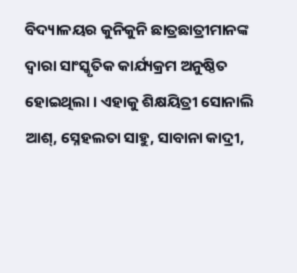ବିଦ୍ୟାଳୟର କୁନିକୁନି ଛାତ୍ରଛାତ୍ରୀମାନଙ୍କ ଦ୍ୱାରା ସାଂସ୍କୃତିକ କାର୍ଯ୍ୟକ୍ରମ ଅନୁଷ୍ଠିତ ହୋଇଥିଲା । ଏହାକୁ ଶିକ୍ଷୟିତ୍ରୀ ସୋନାଲି ଆଶ୍, ସ୍ନେହଲତା ସାହୁ, ସାବାନା କାଦ୍ରୀ,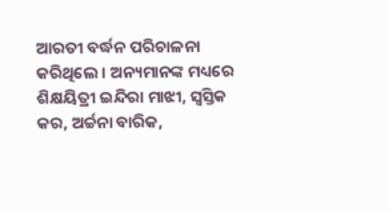ଆରତୀ ବର୍ଦ୍ଧନ ପରିଚାଳନା କରିଥିଲେ । ଅନ୍ୟମାନଙ୍କ ମଧ୍ୟରେ ଶିକ୍ଷୟିତ୍ରୀ ଇନ୍ଦିରା ମାଝୀ, ସ୍ୱସ୍ତିକ କର, ଅର୍ଚ୍ଚନା ବାରିକ,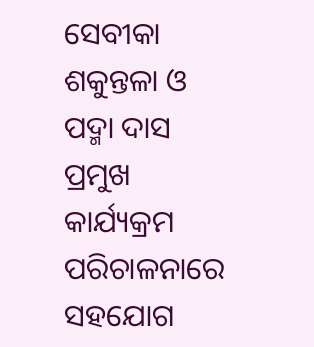ସେବୀକା ଶକୁନ୍ତଳା ଓ ପଦ୍ମା ଦାସ ପ୍ରମୁଖ କାର୍ଯ୍ୟକ୍ରମ ପରିଚାଳନାରେ ସହଯୋଗ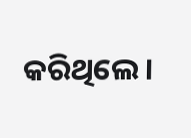କରିଥିଲେ ।